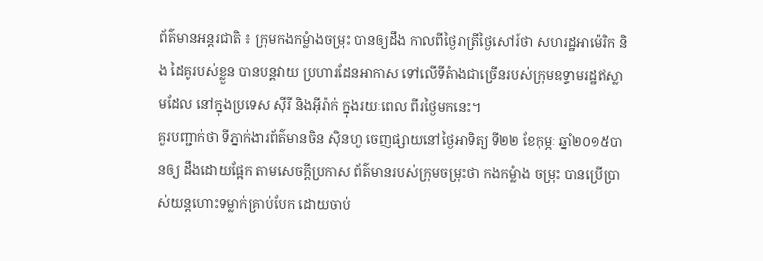ព័ត៌មានអន្តរជាតិ ៖ ក្រុមកងកម្លំាងចម្រុះ បានឲ្យដឹង កាលពីថ្ងៃរាត្រីថ្ងៃសៅរ៍ថា សហរដ្ឋអាម៉េរិក និង ដៃគូរបស់ខ្លួន បានបន្តវាយ ប្រហារដែនអាកាស ទៅលើទីតំាងជាច្រើនរបស់ក្រុមឧទ្ទាមរដ្ឋឥស្លាមដែល នៅក្នុងប្រទេស ស៊ីរី និងអ៊ីរ៉ាក់ ក្នុងរយៈពេល ពីរថ្ងៃមកនេះ។
គួរបញ្ជាក់ថា ទីភ្នាក់ងារព័ត៌មានចិន ស៊ិនហួ ចេញផ្សាយនៅថ្ងៃអាទិត្យ ទី២២ ខែកុម្ភៈ ឆ្នាំ២០១៥បានឲ្យ ដឹងដោយផ្អែក តាមសេចក្តីប្រកាស ព័ត៌មានរបស់ក្រុមចម្រុះថា កងកម្លំាង ចម្រុះ បានប្រើប្រាស់យន្តហោះទម្លាក់គ្រាប់បែក ដោយចាប់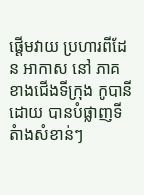ផ្តើមវាយ ប្រហារពីដែន អាកាស នៅ ភាគ ខាងជើងទីក្រុង កូបានី ដោយ បានបំផ្លាញទីតំាងសំខាន់ៗ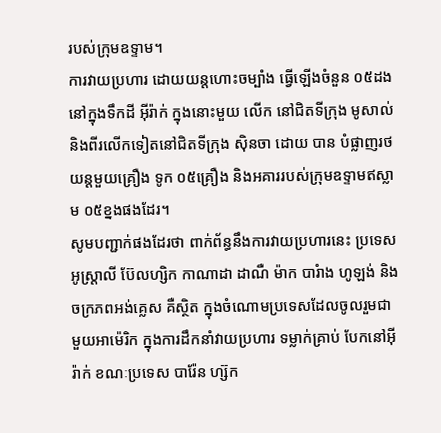របស់ក្រុមឧទ្ទាម។
ការវាយប្រហារ ដោយយន្តហោះចម្បំាង ធ្វើឡើងចំនួន ០៥ដង នៅក្នុងទឹកដី អ៊ីរ៉ាក់ ក្នុងនោះមួយ លើក នៅជិតទីក្រុង មូសាល់ និងពីរលើកទៀតនៅជិតទីក្រុង ស៊ិនចា ដោយ បាន បំផ្លាញរថយន្តមួយគ្រឿង ទូក ០៥គ្រឿង និងអគាររបស់ក្រុមឧទ្ទាមឥស្លាម ០៥ខ្នងផងដែរ។
សូមបញ្ជាក់ផងដែរថា ពាក់ព័ន្ធនឹងការវាយប្រហារនេះ ប្រទេស អូស្រ្តាលី ប៊ែលហ្សិក កាណាដា ដាណឺ ម៉ាក បារំាង ហូឡង់ និងចក្រភពអង់គ្លេស គឺស្ថិត ក្នុងចំណោមប្រទេសដែលចូលរួមជាមួយអាម៉េរិក ក្នុងការដឹកនាំវាយប្រហារ ទម្លាក់គ្រាប់ បែកនៅអ៊ីរ៉ាក់ ខណៈប្រទេស បារ៉ែន ហ្ស៊ក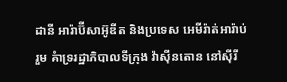ដានី អារ៉ាប៊ីសាអ៊ូឌីត និងប្រទេស អេមីរ៉ាត់អារ៉ាប់រួម គំាទ្ររដ្ឋាភិបាលទីក្រុង វ៉ាស៊ីនតោន នៅស៊ីរី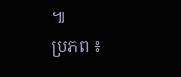៕
ប្រភព ៖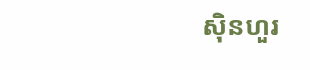ស៊ិនហួរ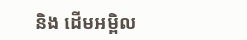និង ដើមអម្ពិល